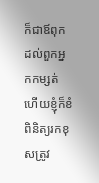ក៏ជាឪពុកដល់ពួកអ្នកកម្សត់ ហើយខ្ញុំក៏ខំពិនិត្យរកខុសត្រូវ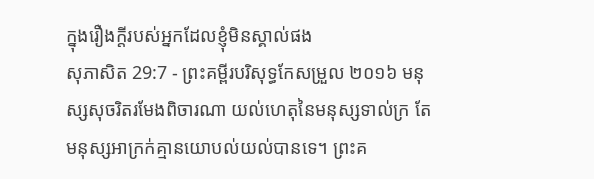ក្នុងរឿងក្តីរបស់អ្នកដែលខ្ញុំមិនស្គាល់ផង
សុភាសិត 29:7 - ព្រះគម្ពីរបរិសុទ្ធកែសម្រួល ២០១៦ មនុស្សសុចរិតរមែងពិចារណា យល់ហេតុនៃមនុស្សទាល់ក្រ តែមនុស្សអាក្រក់គ្មានយោបល់យល់បានទេ។ ព្រះគ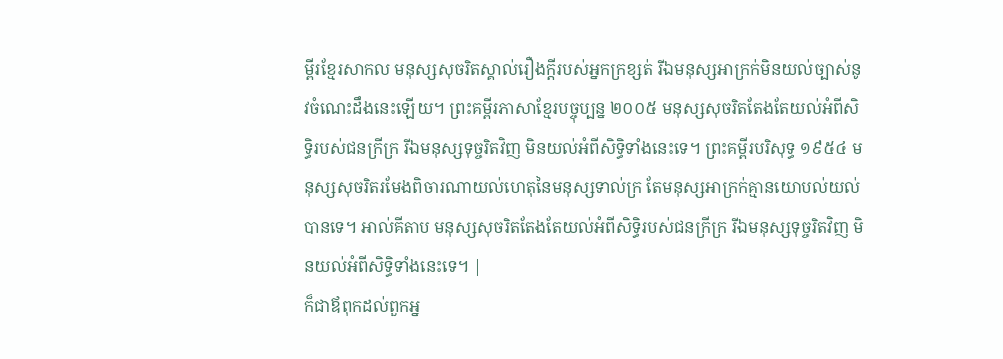ម្ពីរខ្មែរសាកល មនុស្សសុចរិតស្គាល់រឿងក្ដីរបស់អ្នកក្រខ្សត់ រីឯមនុស្សអាក្រក់មិនយល់ច្បាស់នូវចំណេះដឹងនេះឡើយ។ ព្រះគម្ពីរភាសាខ្មែរបច្ចុប្បន្ន ២០០៥ មនុស្សសុចរិតតែងតែយល់អំពីសិទ្ធិរបស់ជនក្រីក្រ រីឯមនុស្សទុច្ចរិតវិញ មិនយល់អំពីសិទ្ធិទាំងនេះទេ។ ព្រះគម្ពីរបរិសុទ្ធ ១៩៥៤ មនុស្សសុចរិតរមែងពិចារណាយល់ហេតុនៃមនុស្សទាល់ក្រ តែមនុស្សអាក្រក់គ្មានយោបល់យល់បានទេ។ អាល់គីតាប មនុស្សសុចរិតតែងតែយល់អំពីសិទ្ធិរបស់ជនក្រីក្រ រីឯមនុស្សទុច្ចរិតវិញ មិនយល់អំពីសិទ្ធិទាំងនេះទេ។ |
ក៏ជាឪពុកដល់ពួកអ្ន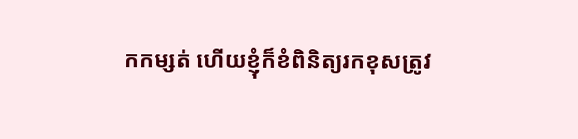កកម្សត់ ហើយខ្ញុំក៏ខំពិនិត្យរកខុសត្រូវ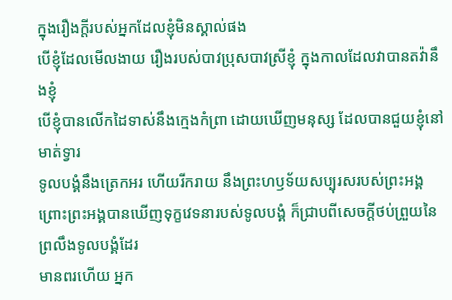ក្នុងរឿងក្តីរបស់អ្នកដែលខ្ញុំមិនស្គាល់ផង
បើខ្ញុំដែលមើលងាយ រឿងរបស់បាវប្រុសបាវស្រីខ្ញុំ ក្នុងកាលដែលវាបានតវ៉ានឹងខ្ញុំ
បើខ្ញុំបានលើកដៃទាស់នឹងក្មេងកំព្រា ដោយឃើញមនុស្ស ដែលបានជួយខ្ញុំនៅមាត់ទ្វារ
ទូលបង្គំនឹងត្រេកអរ ហើយរីករាយ នឹងព្រះហឫទ័យសប្បុរសរបស់ព្រះអង្គ ព្រោះព្រះអង្គបានឃើញទុក្ខវេទនារបស់ទូលបង្គំ ក៏ជ្រាបពីសេចក្ដីថប់ព្រួយនៃព្រលឹងទូលបង្គំដែរ
មានពរហើយ អ្នក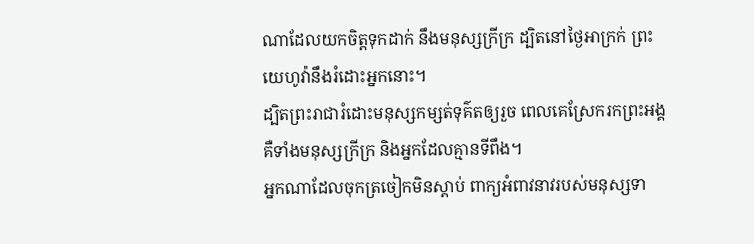ណាដែលយកចិត្តទុកដាក់ នឹងមនុស្សក្រីក្រ ដ្បិតនៅថ្ងៃអាក្រក់ ព្រះយេហូវ៉ានឹងរំដោះអ្នកនោះ។
ដ្បិតព្រះរាជារំដោះមនុស្សកម្សត់ទុគ៌តឲ្យរួច ពេលគេស្រែករកព្រះអង្គ គឺទាំងមនុស្សក្រីក្រ និងអ្នកដែលគ្មានទីពឹង។
អ្នកណាដែលចុកត្រចៀកមិនស្តាប់ ពាក្យអំពាវនាវរបស់មនុស្សទា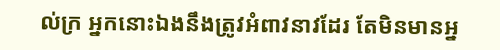ល់ក្រ អ្នកនោះឯងនឹងត្រូវអំពាវនាវដែរ តែមិនមានអ្ន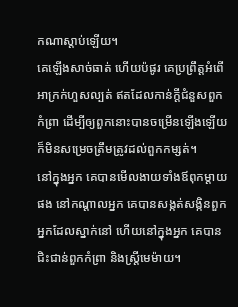កណាស្តាប់ឡើយ។
គេឡើងសាច់ធាត់ ហើយប៉ផូរ គេប្រព្រឹត្តអំពើអាក្រក់ហួសល្បត់ ឥតដែលកាន់ក្ដីជំនួសពួកកំព្រា ដើម្បីឲ្យពួកនោះបានចម្រើនឡើងឡើយ ក៏មិនសម្រេចត្រឹមត្រូវដល់ពួកកម្សត់។
នៅក្នុងអ្នក គេបានមើលងាយទាំងឪពុកម្តាយផង នៅកណ្ដាលអ្នក គេបានសង្កត់សង្កិនពួកអ្នកដែលស្នាក់នៅ ហើយនៅក្នុងអ្នក គេបានជិះជាន់ពួកកំព្រា និងស្ត្រីមេម៉ាយ។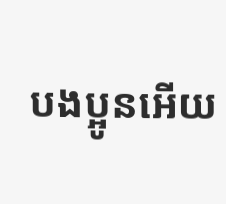បងប្អូនអើយ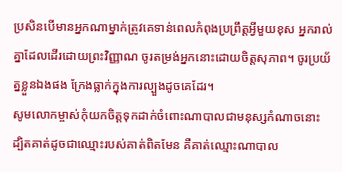ប្រសិនបើមានអ្នកណាម្នាក់ត្រូវគេទាន់ពេលកំពុងប្រព្រឹត្តអ្វីមួយខុស អ្នករាល់គ្នាដែលដើរដោយព្រះវិញ្ញាណ ចូរតម្រង់អ្នកនោះដោយចិត្តសុភាព។ ចូរប្រយ័ត្នខ្លួនឯងផង ក្រែងធ្លាក់ក្នុងការល្បួងដូចគេដែរ។
សូមលោកម្ចាស់កុំយកចិត្តទុកដាក់ចំពោះណាបាលជាមនុស្សកំណាចនោះ ដ្បិតគាត់ដូចជាឈ្មោះរបស់គាត់ពិតមែន គឺគាត់ឈ្មោះណាបាល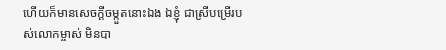ហើយក៏មានសេចក្ដីចម្កួតនោះឯង ឯខ្ញុំ ជាស្រីបម្រើរបស់លោកម្ចាស់ មិនបា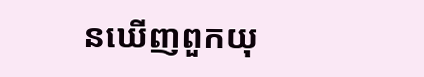នឃើញពួកយុ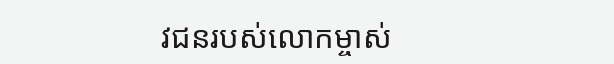វជនរបស់លោកម្ចាស់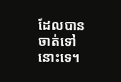ដែលបានចាត់ទៅនោះទេ។